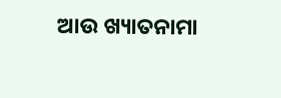ଆଉ ଖ୍ୟାତନାମା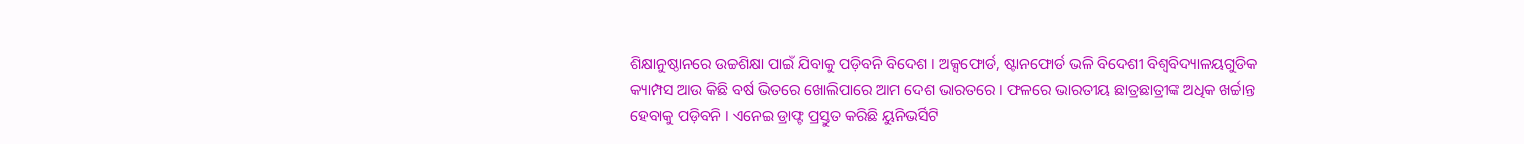ଶିକ୍ଷାନୁଷ୍ଠାନରେ ଉଚ୍ଚଶିକ୍ଷା ପାଇଁ ଯିବାକୁ ପଡ଼ିବନି ବିଦେଶ । ଅକ୍ସଫୋର୍ଡ, ଷ୍ଟାନଫୋର୍ଡ ଭଳି ବିଦେଶୀ ବିଶ୍ୱବିଦ୍ୟାଳୟଗୁଡିକ କ୍ୟାମ୍ପସ ଆଉ କିଛି ବର୍ଷ ଭିତରେ ଖୋଲିପାରେ ଆମ ଦେଶ ଭାରତରେ । ଫଳରେ ଭାରତୀୟ ଛାତ୍ରଛାତ୍ରୀଙ୍କ ଅଧିକ ଖର୍ଚ୍ଚାନ୍ତ ହେବାକୁ ପଡ଼ିବନି । ଏନେଇ ଡ୍ରାଫ୍ଟ ପ୍ରସ୍ତୁତ କରିଛି ୟୁନିଭର୍ସିଟି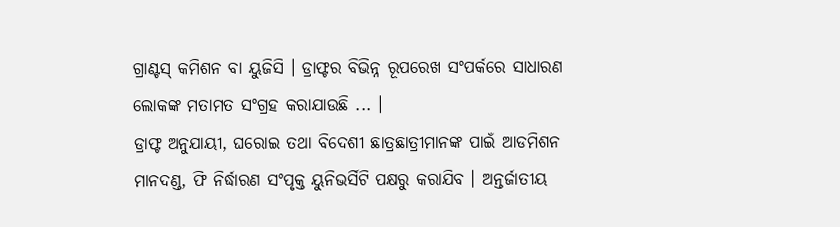ଗ୍ରାଣ୍ଟସ୍ କମିଶନ ବା ୟୁଜିସି । ଡ୍ରାଫ୍ଟର ବିଭିନ୍ନ ରୂପରେଖ ସଂପର୍କରେ ସାଧାରଣ ଲୋକଙ୍କ ମତାମତ ସଂଗ୍ରହ କରାଯାଉଛି ... ।
ଡ୍ରାଫ୍ଟ ଅନୁଯାୟୀ, ଘରୋଇ ତଥା ବିଦେଶୀ ଛାତ୍ରଛାତ୍ରୀମାନଙ୍କ ପାଇଁ ଆଡମିଶନ ମାନଦଣ୍ଡ, ଫି ନିର୍ଦ୍ଧାରଣ ସଂପୃକ୍ତ ୟୁନିଭର୍ସିଟି ପକ୍ଷରୁ କରାଯିବ । ଅନ୍ତର୍ଜାତୀୟ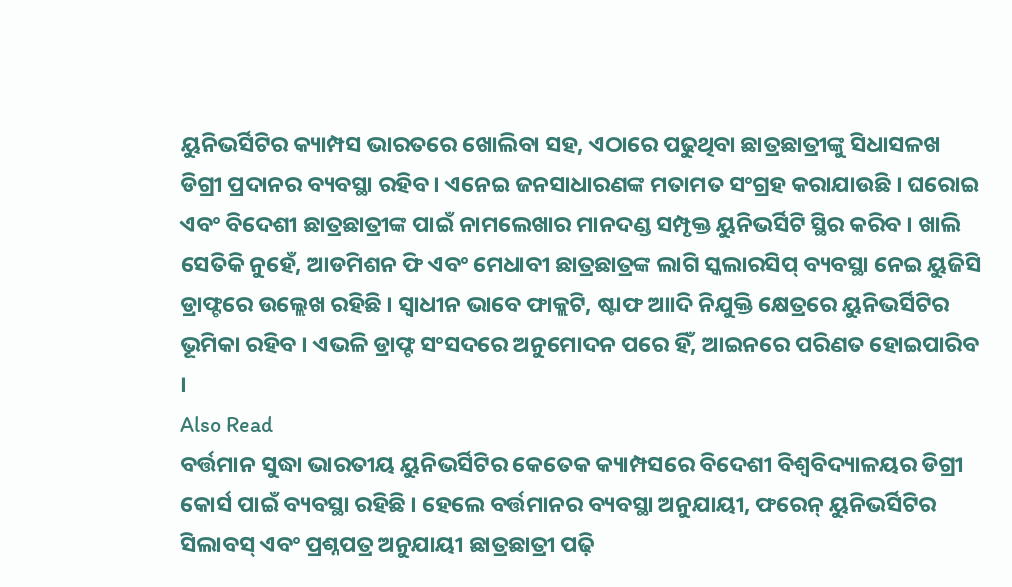ୟୁନିଭର୍ସିଟିର କ୍ୟାମ୍ପସ ଭାରତରେ ଖୋଲିବା ସହ, ଏଠାରେ ପଢୁଥିବା ଛାତ୍ରଛାତ୍ରୀଙ୍କୁ ସିଧାସଳଖ ଡିଗ୍ରୀ ପ୍ରଦାନର ବ୍ୟବସ୍ଥା ରହିବ । ଏନେଇ ଜନସାଧାରଣଙ୍କ ମତାମତ ସଂଗ୍ରହ କରାଯାଉଛି । ଘରୋଇ ଏବଂ ବିଦେଶୀ ଛାତ୍ରଛାତ୍ରୀଙ୍କ ପାଇଁ ନାମଲେଖାର ମାନଦଣ୍ଡ ସମ୍ପୃକ୍ତ ୟୁନିଭର୍ସିଟି ସ୍ଥିର କରିବ । ଖାଲି ସେତିକି ନୁହେଁ, ଆଡମିଶନ ଫି ଏବଂ ମେଧାବୀ ଛାତ୍ରଛାତ୍ରଙ୍କ ଲାଗି ସ୍କଲାରସିପ୍ ବ୍ୟବସ୍ଥା ନେଇ ୟୁଜିସି ଡ୍ରାଫ୍ଟରେ ଉଲ୍ଲେଖ ରହିଛି । ସ୍ୱାଧୀନ ଭାବେ ଫାକ୍ଲଟି, ଷ୍ଟାଫ ଆାଦି ନିଯୁକ୍ତି କ୍ଷେତ୍ରରେ ୟୁନିଭର୍ସିଟିର ଭୂମିକା ରହିବ । ଏଭଳି ଡ୍ରାଫ୍ଟ ସଂସଦରେ ଅନୁମୋଦନ ପରେ ହିଁ, ଆଇନରେ ପରିଣତ ହୋଇପାରିବ ।
Also Read
ବର୍ତ୍ତମାନ ସୁଦ୍ଧା ଭାରତୀୟ ୟୁନିଭର୍ସିଟିର କେତେକ କ୍ୟାମ୍ପସରେ ବିଦେଶୀ ବିଶ୍ୱବିଦ୍ୟାଳୟର ଡିଗ୍ରୀ କୋର୍ସ ପାଇଁ ବ୍ୟବସ୍ଥା ରହିଛି । ହେଲେ ବର୍ତ୍ତମାନର ବ୍ୟବସ୍ଥା ଅନୁଯାୟୀ, ଫରେନ୍ ୟୁନିଭର୍ସିଟିର ସିଲାବସ୍ ଏବଂ ପ୍ରଶ୍ନପତ୍ର ଅନୁଯାୟୀ ଛାତ୍ରଛାତ୍ରୀ ପଢ଼ି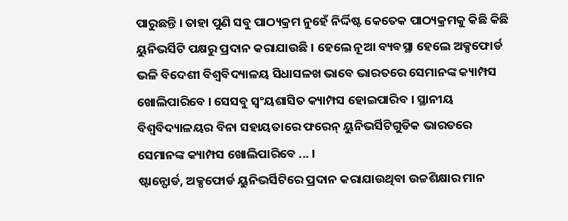ପାରୁଛନ୍ତି । ତାହା ପୁଣି ସବୁ ପାଠ୍ୟକ୍ରମ ନୁହେଁ ନିର୍ଦ୍ଦିଷ୍ଟ କେତେକ ପାଠ୍ୟକ୍ରମକୁ କିଛି କିଛି ୟୁନିଭର୍ସିଟି ପକ୍ଷରୁ ପ୍ରଦାନ କରାଯାଉଛି । ହେଲେ ନୂଆ ବ୍ୟବସ୍ଥା ହେଲେ ଅକ୍ସଫୋର୍ଡ ଭଳି ବିଦେଶୀ ବିଶ୍ୱବିଦ୍ୟାଳୟ ସିଧାସଳଖ ଭାବେ ଭାରତରେ ସେମାନଙ୍କ କ୍ୟାମ୍ପସ ଖୋଲିପାରିବେ । ସେସବୁ ସ୍ୱଂୟଶାସିତ କ୍ୟାମ୍ପସ ହୋଇପାରିବ । ସ୍ଥାନୀୟ ବିଶ୍ୱବିଦ୍ୟାଳୟର ବିନା ସହାୟତାରେ ଫରେନ୍ ୟୁନିଭର୍ସିଟିଗୁଡିକ ଭାରତରେ ସେମାନଙ୍କ କ୍ୟାମ୍ପସ ଖୋଲିପାରିବେ ... ।
ଷ୍ଟାନ୍ଫୋର୍ଡ, ଅକ୍ସଫୋର୍ଡ ୟୁନିଭର୍ସିଟିରେ ପ୍ରଦାନ କରାଯାଉଥିବା ଉଚ୍ଚଶିକ୍ଷାର ମାନ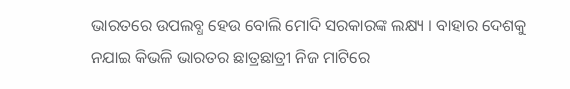ଭାରତରେ ଉପଲବ୍ଧ ହେଉ ବୋଲି ମୋଦି ସରକାରଙ୍କ ଲକ୍ଷ୍ୟ । ବାହାର ଦେଶକୁ ନଯାଇ କିଭଳି ଭାରତର ଛାତ୍ରଛାତ୍ରୀ ନିଜ ମାଟିରେ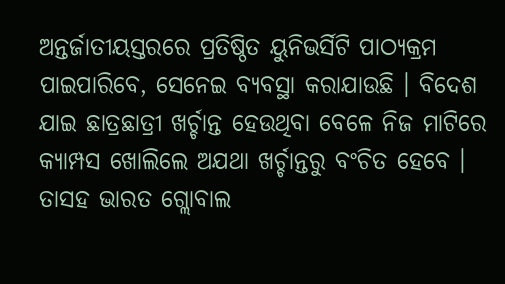ଅନ୍ତର୍ଜାତୀୟସ୍ତରରେ ପ୍ରତିଷ୍ଠିତ ୟୁନିଭର୍ସିଟି ପାଠ୍ୟକ୍ରମ ପାଇପାରିବେ, ସେନେଇ ବ୍ୟବସ୍ଥା କରାଯାଉଛି । ବିଦେଶ ଯାଇ ଛାତ୍ରଛାତ୍ରୀ ଖର୍ଚ୍ଚାନ୍ତ ହେଉଥିବା ବେଳେ ନିଜ ମାଟିରେ କ୍ୟାମ୍ପସ ଖୋଲିଲେ ଅଯଥା ଖର୍ଚ୍ଚାନ୍ତରୁ ବଂଚିତ ହେବେ । ତାସହ ଭାରତ ଗ୍ଲୋବାଲ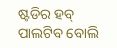ଷ୍ଟଡିର ହବ୍ ପାଲଟିବ ବୋଲି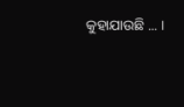କୁହାଯାଉଛି ... ।